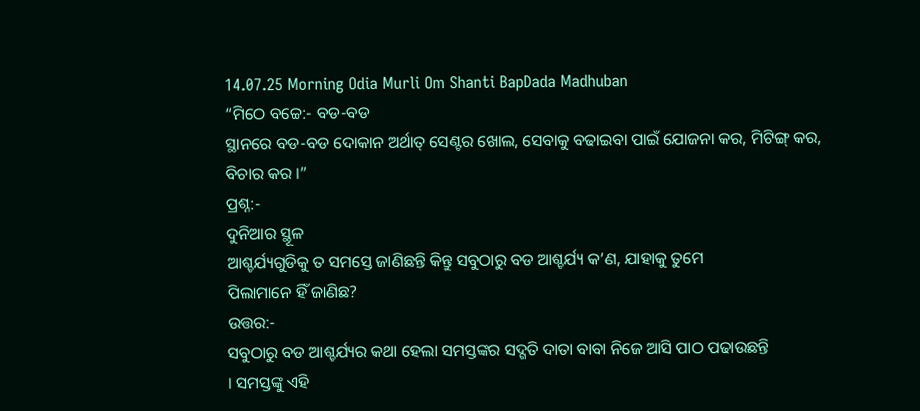14.07.25 Morning Odia Murli Om Shanti BapDada Madhuban
“ମିଠେ ବଚ୍ଚେ:- ବଡ-ବଡ
ସ୍ଥାନରେ ବଡ-ବଡ ଦୋକାନ ଅର୍ଥାତ୍ ସେଣ୍ଟର ଖୋଲ, ସେବାକୁ ବଢାଇବା ପାଇଁ ଯୋଜନା କର, ମିଟିଙ୍ଗ୍ କର,
ବିଚାର କର ।”
ପ୍ରଶ୍ନ:-
ଦୁନିଆର ସ୍ଥୂଳ
ଆଶ୍ଚର୍ଯ୍ୟଗୁଡିକୁ ତ ସମସ୍ତେ ଜାଣିଛନ୍ତି କିନ୍ତୁ ସବୁଠାରୁ ବଡ ଆଶ୍ଚର୍ଯ୍ୟ କ’ଣ, ଯାହାକୁ ତୁମେ
ପିଲାମାନେ ହିଁ ଜାଣିଛ?
ଉତ୍ତର:-
ସବୁଠାରୁ ବଡ ଆଶ୍ଚର୍ଯ୍ୟର କଥା ହେଲା ସମସ୍ତଙ୍କର ସଦ୍ଗତି ଦାତା ବାବା ନିଜେ ଆସି ପାଠ ପଢାଉଛନ୍ତି
। ସମସ୍ତଙ୍କୁ ଏହି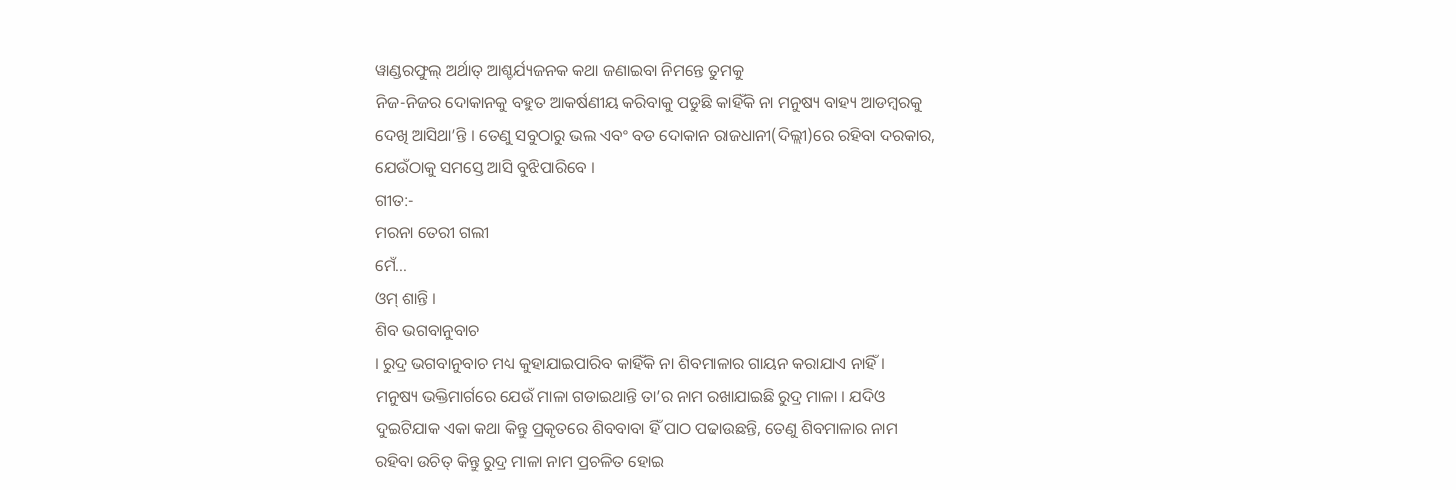ୱାଣ୍ଡରଫୁଲ୍ ଅର୍ଥାତ୍ ଆଶ୍ଚର୍ଯ୍ୟଜନକ କଥା ଜଣାଇବା ନିମନ୍ତେ ତୁମକୁ
ନିଜ-ନିଜର ଦୋକାନକୁ ବହୁତ ଆକର୍ଷଣୀୟ କରିବାକୁ ପଡୁଛି କାହିଁକି ନା ମନୁଷ୍ୟ ବାହ୍ୟ ଆଡମ୍ବରକୁ
ଦେଖି ଆସିଥା’ନ୍ତି । ତେଣୁ ସବୁଠାରୁ ଭଲ ଏବଂ ବଡ ଦୋକାନ ରାଜଧାନୀ(ଦିଲ୍ଲୀ)ରେ ରହିବା ଦରକାର,
ଯେଉଁଠାକୁ ସମସ୍ତେ ଆସି ବୁଝିପାରିବେ ।
ଗୀତ:-
ମରନା ତେରୀ ଗଲୀ
ମେଁ...
ଓମ୍ ଶାନ୍ତି ।
ଶିବ ଭଗବାନୁବାଚ
। ରୁଦ୍ର ଭଗବାନୁବାଚ ମଧ୍ୟ କୁହାଯାଇପାରିବ କାହିଁକି ନା ଶିବମାଳାର ଗାୟନ କରାଯାଏ ନାହିଁ ।
ମନୁଷ୍ୟ ଭକ୍ତିମାର୍ଗରେ ଯେଉଁ ମାଳା ଗଡାଇଥାନ୍ତି ତା’ର ନାମ ରଖାଯାଇଛି ରୁଦ୍ର ମାଳା । ଯଦିଓ
ଦୁଇଟିଯାକ ଏକା କଥା କିନ୍ତୁ ପ୍ରକୃତରେ ଶିବବାବା ହିଁ ପାଠ ପଢାଉଛନ୍ତି, ତେଣୁ ଶିବମାଳାର ନାମ
ରହିବା ଉଚିତ୍ କିନ୍ତୁ ରୁଦ୍ର ମାଳା ନାମ ପ୍ରଚଳିତ ହୋଇ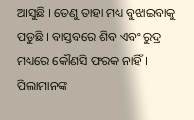ଆସୁଛି । ତେଣୁ ତାହା ମଧ୍ୟ ବୁଝାଇବାକୁ
ପଡୁଛି । ବାସ୍ତବରେ ଶିବ ଏବଂ ରୁଦ୍ର ମଧ୍ୟରେ କୌଣସି ଫରକ ନାହିଁ । ପିଲାମାନଙ୍କ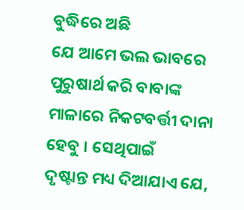ବୁଦ୍ଧିରେ ଅଛି
ଯେ ଆମେ ଭଲ ଭାବରେ ପୁରୁଷାର୍ଥ କରି ବାବାଙ୍କ ମାଳାରେ ନିକଟବର୍ତ୍ତୀ ଦାନା ହେବୁ । ସେଥିପାଇଁ
ଦୃଷ୍ଟାନ୍ତ ମଧ୍ୟ ଦିଆଯାଏ ଯେ,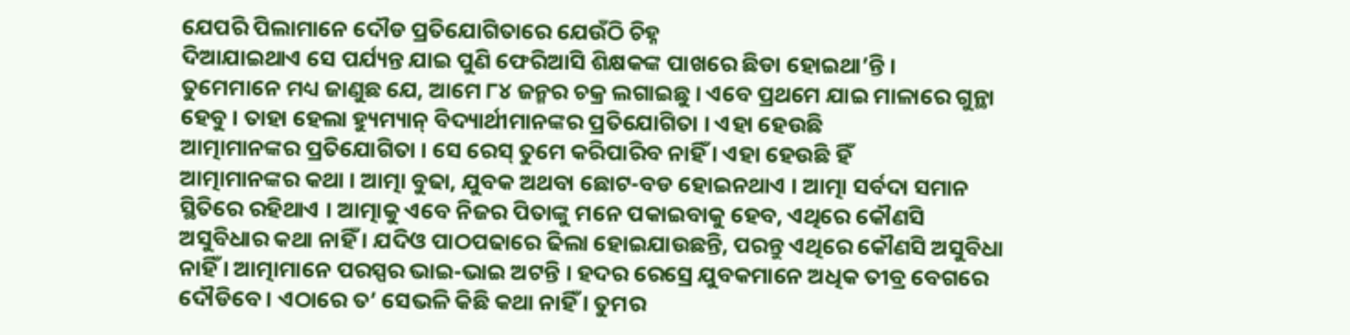ଯେପରି ପିଲାମାନେ ଦୌଡ ପ୍ରତିଯୋଗିତାରେ ଯେଉଁଠି ଚିହ୍ନ
ଦିଆଯାଇଥାଏ ସେ ପର୍ଯ୍ୟନ୍ତ ଯାଇ ପୁଣି ଫେରିଆସି ଶିକ୍ଷକଙ୍କ ପାଖରେ ଛିଡା ହୋଇଥା’ନ୍ତି ।
ତୁମେମାନେ ମଧ୍ୟ ଜାଣୁଛ ଯେ, ଆମେ ୮୪ ଜନ୍ମର ଚକ୍ର ଲଗାଇଛୁ । ଏବେ ପ୍ରଥମେ ଯାଇ ମାଳାରେ ଗୁନ୍ଥା
ହେବୁ । ତାହା ହେଲା ହ୍ୟୁମ୍ୟାନ୍ ବିଦ୍ୟାର୍ଥୀମାନଙ୍କର ପ୍ରତିଯୋଗିତା । ଏହା ହେଉଛି
ଆତ୍ମାମାନଙ୍କର ପ୍ରତିଯୋଗିତା । ସେ ରେସ୍ ତୁମେ କରିପାରିବ ନାହିଁ । ଏହା ହେଉଛି ହିଁ
ଆତ୍ମାମାନଙ୍କର କଥା । ଆତ୍ମା ବୁଢା, ଯୁବକ ଅଥବା ଛୋଟ-ବଡ ହୋଇନଥାଏ । ଆତ୍ମା ସର୍ବଦା ସମାନ
ସ୍ଥିତିରେ ରହିଥାଏ । ଆତ୍ମାକୁ ଏବେ ନିଜର ପିତାଙ୍କୁ ମନେ ପକାଇବାକୁ ହେବ, ଏଥିରେ କୌଣସି
ଅସୁବିଧାର କଥା ନାହିଁ । ଯଦିଓ ପାଠପଢାରେ ଢିଲା ହୋଇଯାଉଛନ୍ତି, ପରନ୍ତୁ ଏଥିରେ କୌଣସି ଅସୁବିଧା
ନାହିଁ । ଆତ୍ମାମାନେ ପରସ୍ପର ଭାଇ-ଭାଇ ଅଟନ୍ତି । ହଦର ରେସ୍ରେ ଯୁବକମାନେ ଅଧିକ ତୀବ୍ର ବେଗରେ
ଦୌଡିବେ । ଏଠାରେ ତ’ ସେଭଳି କିଛି କଥା ନାହିଁ । ତୁମର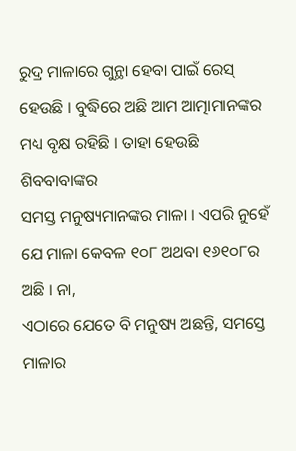ରୁଦ୍ର ମାଳାରେ ଗୁନ୍ଥା ହେବା ପାଇଁ ରେସ୍
ହେଉଛି । ବୁଦ୍ଧିରେ ଅଛି ଆମ ଆତ୍ମାମାନଙ୍କର ମଧ୍ୟ ବୃକ୍ଷ ରହିଛି । ତାହା ହେଉଛି ଶିବବାବାଙ୍କର
ସମସ୍ତ ମନୁଷ୍ୟମାନଙ୍କର ମାଳା । ଏପରି ନୁହେଁ ଯେ ମାଳା କେବଳ ୧୦୮ ଅଥବା ୧୬୧୦୮ର ଅଛି । ନା,
ଏଠାରେ ଯେତେ ବି ମନୁଷ୍ୟ ଅଛନ୍ତି, ସମସ୍ତେ ମାଳାର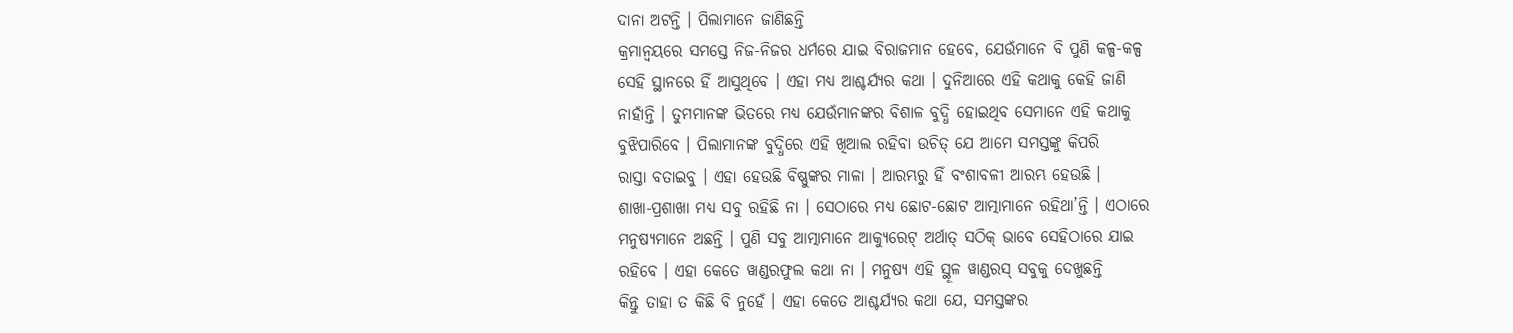ଦାନା ଅଟନ୍ତି । ପିଲାମାନେ ଜାଣିଛନ୍ତି
କ୍ରମାନ୍ୱୟରେ ସମସ୍ତେ ନିଜ-ନିଜର ଧର୍ମରେ ଯାଇ ବିରାଜମାନ ହେବେ, ଯେଉଁମାନେ ବି ପୁଣି କଳ୍ପ-କଳ୍ପ
ସେହି ସ୍ଥାନରେ ହିଁ ଆସୁଥିବେ । ଏହା ମଧ୍ୟ ଆଶ୍ଚର୍ଯ୍ୟର କଥା । ଦୁନିଆରେ ଏହି କଥାକୁ କେହି ଜାଣି
ନାହାଁନ୍ତି । ତୁମମାନଙ୍କ ଭିତରେ ମଧ୍ୟ ଯେଉଁମାନଙ୍କର ବିଶାଳ ବୁଦ୍ଧି ହୋଇଥିବ ସେମାନେ ଏହି କଥାକୁ
ବୁଝିପାରିବେ । ପିଲାମାନଙ୍କ ବୁଦ୍ଧିରେ ଏହି ଖିଆଲ ରହିବା ଉଚିତ୍ ଯେ ଆମେ ସମସ୍ତଙ୍କୁ କିପରି
ରାସ୍ତା ବତାଇବୁ । ଏହା ହେଉଛି ବିଷ୍ଣୁଙ୍କର ମାଳା । ଆରମ୍ଭରୁ ହିଁ ବଂଶାବଳୀ ଆରମ୍ଭ ହେଉଛି ।
ଶାଖା-ପ୍ରଶାଖା ମଧ୍ୟ ସବୁ ରହିଛି ନା । ସେଠାରେ ମଧ୍ୟ ଛୋଟ-ଛୋଟ ଆତ୍ମାମାନେ ରହିଥା’ନ୍ତି । ଏଠାରେ
ମନୁଷ୍ୟମାନେ ଅଛନ୍ତି । ପୁଣି ସବୁ ଆତ୍ମାମାନେ ଆକ୍ୟୁରେଟ୍ ଅର୍ଥାତ୍ ସଠିକ୍ ଭାବେ ସେହିଠାରେ ଯାଇ
ରହିବେ । ଏହା କେତେ ୱାଣ୍ଡରଫୁଲ କଥା ନା । ମନୁଷ୍ୟ ଏହି ସ୍ଥୂଳ ୱାଣ୍ଡରସ୍ ସବୁକୁ ଦେଖୁଛନ୍ତି
କିନ୍ତୁ ତାହା ତ କିଛି ବି ନୁହେଁ । ଏହା କେତେ ଆଶ୍ଚର୍ଯ୍ୟର କଥା ଯେ, ସମସ୍ତଙ୍କର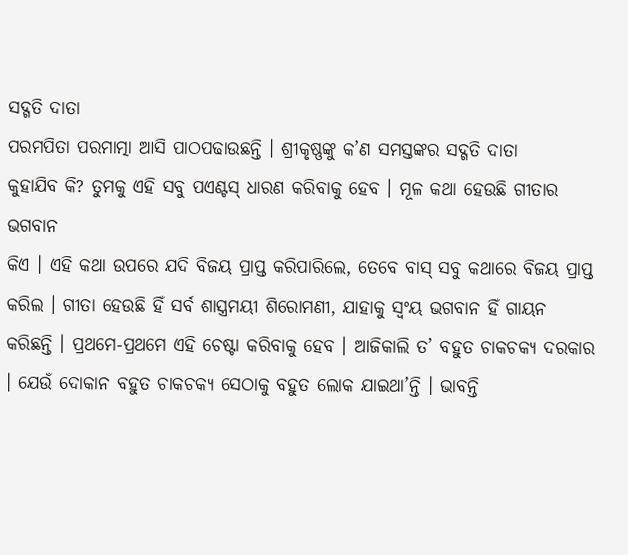ସଦ୍ଗତି ଦାତା
ପରମପିତା ପରମାତ୍ମା ଆସି ପାଠପଢାଉଛନ୍ତି । ଶ୍ରୀକୃଷ୍ଣଙ୍କୁ କ’ଣ ସମସ୍ତଙ୍କର ସଦ୍ଗତି ଦାତା
କୁହାଯିବ କି? ତୁମକୁ ଏହି ସବୁ ପଏଣ୍ଟସ୍ ଧାରଣ କରିବାକୁ ହେବ । ମୂଳ କଥା ହେଉଛି ଗୀତାର ଭଗବାନ
କିଏ । ଏହି କଥା ଉପରେ ଯଦି ବିଜୟ ପ୍ରାପ୍ତ କରିପାରିଲେ, ତେବେ ବାସ୍ ସବୁ କଥାରେ ବିଜୟ ପ୍ରାପ୍ତ
କରିଲ । ଗୀତା ହେଉଛି ହିଁ ସର୍ବ ଶାସ୍ତ୍ରମୟୀ ଶିରୋମଣୀ, ଯାହାକୁ ସ୍ୱଂୟ ଭଗବାନ ହିଁ ଗାୟନ
କରିଛନ୍ତି । ପ୍ରଥମେ-ପ୍ରଥମେ ଏହି ଚେଷ୍ଟା କରିବାକୁ ହେବ । ଆଜିକାଲି ତ’ ବହୁତ ଚାକଚକ୍ୟ ଦରକାର
। ଯେଉଁ ଦୋକାନ ବହୁତ ଚାକଚକ୍ୟ ସେଠାକୁ ବହୁତ ଲୋକ ଯାଇଥା’ନ୍ତି । ଭାବନ୍ତି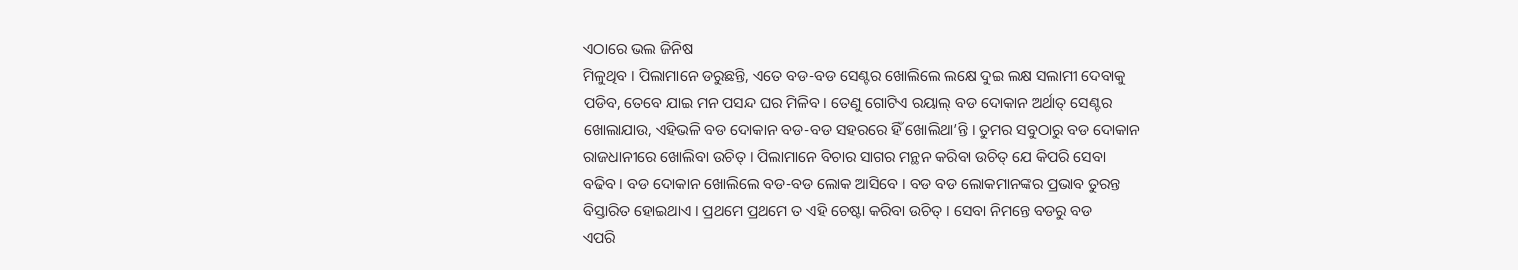ଏଠାରେ ଭଲ ଜିନିଷ
ମିଳୁଥିବ । ପିଲାମାନେ ଡରୁଛନ୍ତି, ଏତେ ବଡ-ବଡ ସେଣ୍ଟର ଖୋଲିଲେ ଲକ୍ଷେ ଦୁଇ ଲକ୍ଷ ସଲାମୀ ଦେବାକୁ
ପଡିବ, ତେବେ ଯାଇ ମନ ପସନ୍ଦ ଘର ମିଳିବ । ତେଣୁ ଗୋଟିଏ ରୟାଲ୍ ବଡ ଦୋକାନ ଅର୍ଥାତ୍ ସେଣ୍ଟର
ଖୋଲାଯାଉ, ଏହିଭଳି ବଡ ଦୋକାନ ବଡ-ବଡ ସହରରେ ହିଁ ଖୋଲିଥା’ନ୍ତି । ତୁମର ସବୁଠାରୁ ବଡ ଦୋକାନ
ରାଜଧାନୀରେ ଖୋଲିବା ଉଚିତ୍ । ପିଲାମାନେ ବିଚାର ସାଗର ମନ୍ଥନ କରିବା ଉଚିତ୍ ଯେ କିପରି ସେବା
ବଢିବ । ବଡ ଦୋକାନ ଖୋଲିଲେ ବଡ-ବଡ ଲୋକ ଆସିବେ । ବଡ ବଡ ଲୋକମାନଙ୍କର ପ୍ରଭାବ ତୁରନ୍ତ
ବିସ୍ତାରିତ ହୋଇଥାଏ । ପ୍ରଥମେ ପ୍ରଥମେ ତ ଏହି ଚେଷ୍ଟା କରିବା ଉଚିତ୍ । ସେବା ନିମନ୍ତେ ବଡରୁ ବଡ
ଏପରି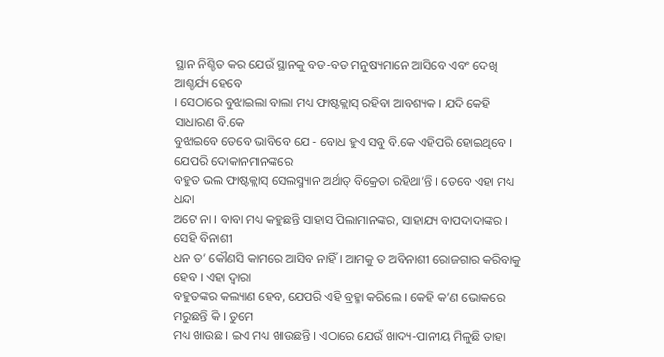ସ୍ଥାନ ନିଶ୍ଚିତ କର ଯେଉଁ ସ୍ଥାନକୁ ବଡ-ବଡ ମନୁଷ୍ୟମାନେ ଆସିବେ ଏବଂ ଦେଖି ଆଶ୍ଚର୍ଯ୍ୟ ହେବେ
। ସେଠାରେ ବୁଝାଇଲା ବାଲା ମଧ୍ୟ ଫାଷ୍ଟକ୍ଲାସ୍ ରହିବା ଆବଶ୍ୟକ । ଯଦି କେହି ସାଧାରଣ ବି.କେ
ବୁଝାଇବେ ତେବେ ଭାବିବେ ଯେ - ବୋଧ ହୁଏ ସବୁ ବି.କେ ଏହିପରି ହୋଇଥିବେ । ଯେପରି ଦୋକାନମାନଙ୍କରେ
ବହୁତ ଭଲ ଫାଷ୍ଟକ୍ଲାସ୍ ସେଲସ୍ମ୍ୟାନ ଅର୍ଥାତ୍ ବିକ୍ରେତା ରହିଥା’ନ୍ତି । ତେବେ ଏହା ମଧ୍ୟ ଧନ୍ଦା
ଅଟେ ନା । ବାବା ମଧ୍ୟ କହୁଛନ୍ତି ସାହାସ ପିଲାମାନଙ୍କର, ସାହାଯ୍ୟ ବାପଦାଦାଙ୍କର । ସେହି ବିନାଶୀ
ଧନ ତ’ କୌଣସି କାମରେ ଆସିବ ନାହିଁ । ଆମକୁ ତ ଅବିନାଶୀ ରୋଜଗାର କରିବାକୁ ହେବ । ଏହା ଦ୍ୱାରା
ବହୁତଙ୍କର କଲ୍ୟାଣ ହେବ, ଯେପରି ଏହି ବ୍ରହ୍ମା କରିଲେ । କେହି କ’ଣ ଭୋକରେ ମରୁଛନ୍ତି କି । ତୁମେ
ମଧ୍ୟ ଖାଉଛ । ଇଏ ମଧ୍ୟ ଖାଉଛନ୍ତି । ଏଠାରେ ଯେଉଁ ଖାଦ୍ୟ-ପାନୀୟ ମିଳୁଛି ତାହା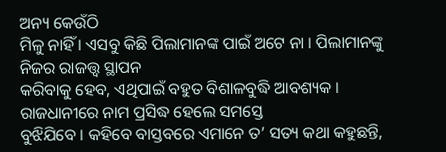ଅନ୍ୟ କେଉଁଠି
ମିଳୁ ନାହିଁ । ଏସବୁ କିଛି ପିଲାମାନଙ୍କ ପାଇଁ ଅଟେ ନା । ପିଲାମାନଙ୍କୁ ନିଜର ରାଜତ୍ତ୍ୱ ସ୍ଥାପନ
କରିବାକୁ ହେବ, ଏଥିପାଇଁ ବହୁତ ବିଶାଳବୁଦ୍ଧି ଆବଶ୍ୟକ । ରାଜଧାନୀରେ ନାମ ପ୍ରସିଦ୍ଧ ହେଲେ ସମସ୍ତେ
ବୁଝିଯିବେ । କହିବେ ବାସ୍ତବରେ ଏମାନେ ତ’ ସତ୍ୟ କଥା କହୁଛନ୍ତି,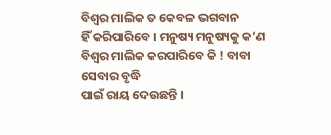ବିଶ୍ୱର ମାଲିକ ତ କେବଳ ଭଗବାନ
ହିଁ କରିପାରିବେ । ମନୁଷ୍ୟ ମନୁଷ୍ୟକୁ କ’ଣ ବିଶ୍ୱର ମାଲିକ କରପାରିବେ କି ! ବାବା ସେବାର ବୃଦ୍ଧି
ପାଇଁ ରାୟ ଦେଉଛନ୍ତି ।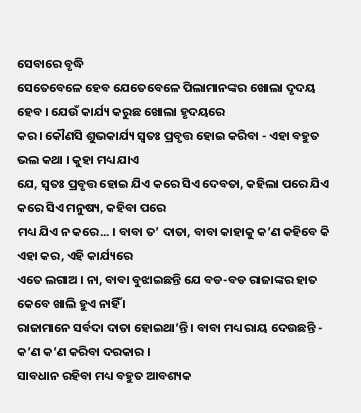ସେବାରେ ବୃଦ୍ଧି
ସେତେବେଳେ ହେବ ଯେତେବେଳେ ପିଲାମାନଙ୍କର ଖୋଲା ଦୃଦୟ ହେବ । ଯେଉଁ କାର୍ଯ୍ୟ କରୁଛ ଖୋଲା ହୃଦୟରେ
କର । କୌଣସି ଶୁଭକାର୍ଯ୍ୟ ସ୍ୱତଃ ପ୍ରବୃତ୍ତ ହୋଇ କରିବା - ଏହା ବହୁତ ଭଲ କଥା । କୁହା ମଧ୍ୟ ଯାଏ
ଯେ, ସ୍ୱତଃ ପ୍ରବୃତ୍ତ ହୋଇ ଯିଏ କରେ ସିଏ ଦେବତା, କହିଲା ପରେ ଯିଏ କରେ ସିଏ ମନୁଷ୍ୟ, କହିବା ପରେ
ମଧ୍ୟ ଯିଏ ନ କରେ... । ବାବା ତ’ ଦାତା, ବାବା କାହାକୁ କ’ଣ କହିବେ କି ଏହା କର, ଏହି କାର୍ଯ୍ୟରେ
ଏତେ ଲଗାଅ । ନା, ବାବା ବୁଝାଇଛନ୍ତି ଯେ ବଡ-ବଡ ରାଜାଙ୍କର ହାତ କେବେ ଖାଲି ହୁଏ ନାହିଁ ।
ରାଜାମାନେ ସର୍ବଦା ଦାତା ହୋଇଥା’ନ୍ତି । ବାବା ମଧ୍ୟ ରାୟ ଦେଉଛନ୍ତି - କ’ଣ କ’ଣ କରିବା ଦରକାର ।
ସାବଧାନ ରହିବା ମଧ୍ୟ ବହୁତ ଆବଶ୍ୟକ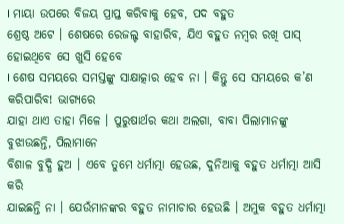। ମାୟା ଉପରେ ବିଜୟ ପ୍ରାପ୍ତ କରିବାକୁ ହେବ, ପଦ ବହୁତ
ଶ୍ରେଷ୍ଠ ଅଟେ । ଶେଷରେ ରେଜଲ୍ଟ ବାହାରିବ, ଯିଏ ବହୁତ ନମ୍ବର ରଖି ପାସ୍ ହୋଇଥିବେ ସେ ଖୁସି ହେବେ
। ଶେଷ ସମୟରେ ସମସ୍ତଙ୍କୁ ସାକ୍ଷାତ୍କାର ହେବ ନା । କିନ୍ତୁ ସେ ସମୟରେ କ’ଣ କରିପାରିବ! ଭାଗ୍ୟରେ
ଯାହା ଥାଏ ତାହା ମିଳେ । ପୁରୁଷାର୍ଥର କଥା ଅଲଗା, ବାବା ପିଲାମାନଙ୍କୁ ବୁଝାଉଛନ୍ତି, ପିଲାମାନେ
ବିଶାଳ ବୁଦ୍ଧି ହୁଅ । ଏବେ ତୁମେ ଧର୍ମାତ୍ମା ହେଉଛ, ଦୁନିଆକୁ ବହୁତ ଧର୍ମାତ୍ମା ଆସି କରି
ଯାଇଛନ୍ତି ନା । ଯେଉଁମାନଙ୍କର ବହୁତ ନାମାଚାର ହେଉଛି । ଅମୁକ ବହୁତ ଧର୍ମାତ୍ମା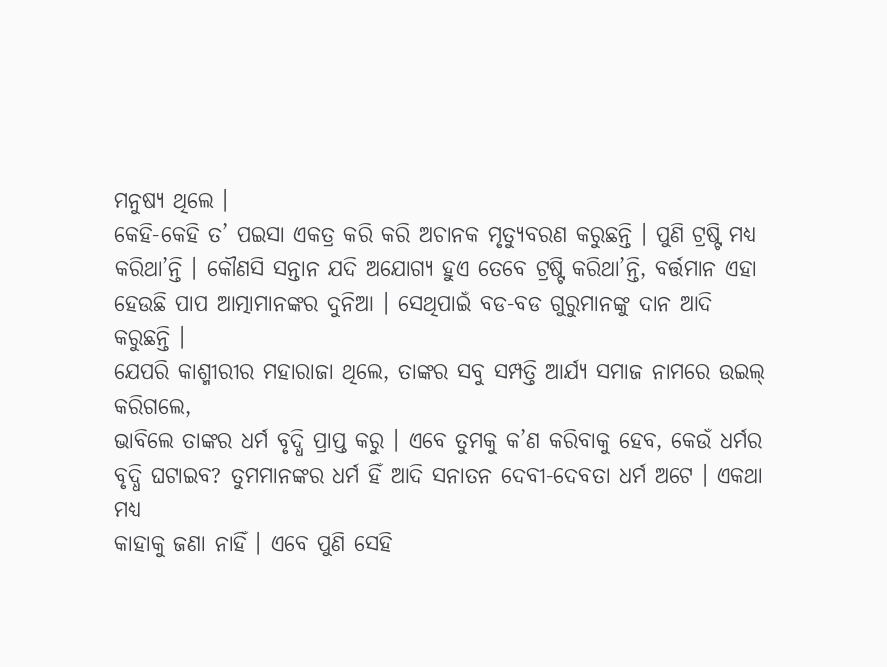ମନୁଷ୍ୟ ଥିଲେ ।
କେହି-କେହି ତ’ ପଇସା ଏକତ୍ର କରି କରି ଅଚାନକ ମୃତ୍ୟୁବରଣ କରୁଛନ୍ତି । ପୁଣି ଟ୍ରଷ୍ଟି ମଧ୍ୟ
କରିଥା’ନ୍ତି । କୌଣସି ସନ୍ତାନ ଯଦି ଅଯୋଗ୍ୟ ହୁଏ ତେବେ ଟ୍ରଷ୍ଟି କରିଥା’ନ୍ତି, ବର୍ତ୍ତମାନ ଏହା
ହେଉଛି ପାପ ଆତ୍ମାମାନଙ୍କର ଦୁନିଆ । ସେଥିପାଇଁ ବଡ-ବଡ ଗୁରୁମାନଙ୍କୁ ଦାନ ଆଦି କରୁଛନ୍ତି ।
ଯେପରି କାଶ୍ମୀରୀର ମହାରାଜା ଥିଲେ, ତାଙ୍କର ସବୁ ସମ୍ପତ୍ତି ଆର୍ଯ୍ୟ ସମାଜ ନାମରେ ଉଇଲ୍ କରିଗଲେ,
ଭାବିଲେ ତାଙ୍କର ଧର୍ମ ବୃଦ୍ଧି ପ୍ରାପ୍ତ କରୁ । ଏବେ ତୁମକୁ କ’ଣ କରିବାକୁ ହେବ, କେଉଁ ଧର୍ମର
ବୃଦ୍ଧି ଘଟାଇବ? ତୁମମାନଙ୍କର ଧର୍ମ ହିଁ ଆଦି ସନାତନ ଦେବୀ-ଦେବତା ଧର୍ମ ଅଟେ । ଏକଥା ମଧ୍ୟ
କାହାକୁ ଜଣା ନାହିଁ । ଏବେ ପୁଣି ସେହି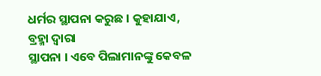ଧର୍ମର ସ୍ଥାପନା କରୁଛ । କୁହାଯାଏ, ବ୍ରହ୍ମା ଦ୍ୱାରା
ସ୍ଥାପନା । ଏବେ ପିଲାମାନଙ୍କୁ କେବଳ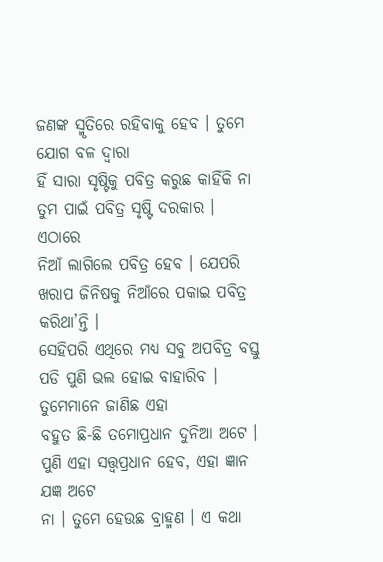ଜଣଙ୍କ ସ୍ମୃତିରେ ରହିବାକୁ ହେବ । ତୁମେ ଯୋଗ ବଳ ଦ୍ୱାରା
ହିଁ ସାରା ସୃଷ୍ଟିକୁ ପବିତ୍ର କରୁଛ କାହିଁକି ନା ତୁମ ପାଇଁ ପବିତ୍ର ସୃଷ୍ଟି ଦରକାର । ଏଠାରେ
ନିଆଁ ଲାଗିଲେ ପବିତ୍ର ହେବ । ଯେପରି ଖରାପ ଜିନିଷକୁ ନିଆଁରେ ପକାଇ ପବିତ୍ର କରିଥା’ନ୍ତି ।
ସେହିପରି ଏଥିରେ ମଧ୍ୟ ସବୁ ଅପବିତ୍ର ବସ୍ତୁ ପଡି ପୁଣି ଭଲ ହୋଇ ବାହାରିବ । ତୁମେମାନେ ଜାଣିଛ ଏହା
ବହୁତ ଛି-ଛି ତମୋପ୍ରଧାନ ଦୁନିଆ ଅଟେ । ପୁଣି ଏହା ସତ୍ତ୍ୱପ୍ରଧାନ ହେବ, ଏହା ଜ୍ଞାନ ଯଜ୍ଞ ଅଟେ
ନା । ତୁମେ ହେଉଛ ବ୍ରାହ୍ମଣ । ଏ କଥା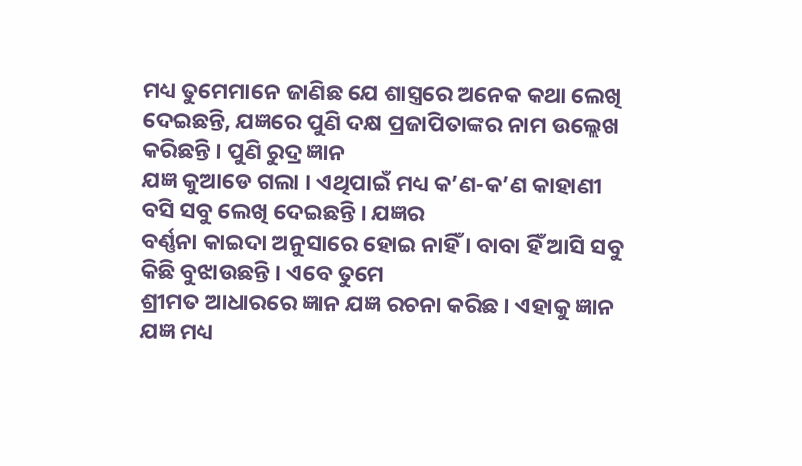ମଧ୍ୟ ତୁମେମାନେ ଜାଣିଛ ଯେ ଶାସ୍ତ୍ରରେ ଅନେକ କଥା ଲେଖି
ଦେଇଛନ୍ତି, ଯଜ୍ଞରେ ପୁଣି ଦକ୍ଷ ପ୍ରଜାପିତାଙ୍କର ନାମ ଉଲ୍ଲେଖ କରିଛନ୍ତି । ପୁଣି ରୁଦ୍ର ଜ୍ଞାନ
ଯଜ୍ଞ କୁଆଡେ ଗଲା । ଏଥିପାଇଁ ମଧ୍ୟ କ’ଣ-କ’ଣ କାହାଣୀ ବସି ସବୁ ଲେଖି ଦେଇଛନ୍ତି । ଯଜ୍ଞର
ବର୍ଣ୍ଣନା କାଇଦା ଅନୁସାରେ ହୋଇ ନାହିଁ । ବାବା ହିଁ ଆସି ସବୁ କିଛି ବୁଝାଉଛନ୍ତି । ଏବେ ତୁମେ
ଶ୍ରୀମତ ଆଧାରରେ ଜ୍ଞାନ ଯଜ୍ଞ ରଚନା କରିଛ । ଏହାକୁ ଜ୍ଞାନ ଯଜ୍ଞ ମଧ୍ୟ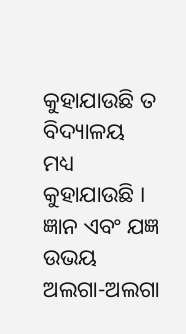କୁହାଯାଉଛି ତ ବିଦ୍ୟାଳୟ
ମଧ୍ୟ କୁହାଯାଉଛି । ଜ୍ଞାନ ଏବଂ ଯଜ୍ଞ ଉଭୟ ଅଲଗା-ଅଲଗା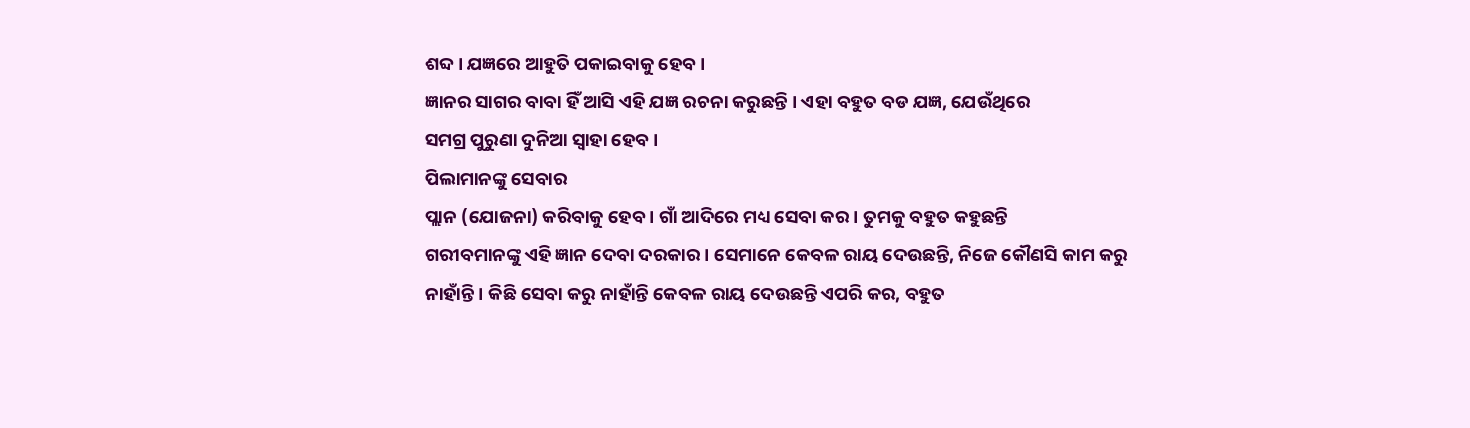ଶବ୍ଦ । ଯଜ୍ଞରେ ଆହୁତି ପକାଇବାକୁ ହେବ ।
ଜ୍ଞାନର ସାଗର ବାବା ହିଁ ଆସି ଏହି ଯଜ୍ଞ ରଚନା କରୁଛନ୍ତି । ଏହା ବହୁତ ବଡ ଯଜ୍ଞ, ଯେଉଁଥିରେ
ସମଗ୍ର ପୁରୁଣା ଦୁନିଆ ସ୍ୱାହା ହେବ ।
ପିଲାମାନଙ୍କୁ ସେବାର
ପ୍ଲାନ (ଯୋଜନା) କରିବାକୁ ହେବ । ଗାଁ ଆଦିରେ ମଧ୍ୟ ସେବା କର । ତୁମକୁ ବହୁତ କହୁଛନ୍ତି
ଗରୀବମାନଙ୍କୁ ଏହି ଜ୍ଞାନ ଦେବା ଦରକାର । ସେମାନେ କେବଳ ରାୟ ଦେଉଛନ୍ତି, ନିଜେ କୌଣସି କାମ କରୁ
ନାହାଁନ୍ତି । କିଛି ସେବା କରୁ ନାହାଁନ୍ତି କେବଳ ରାୟ ଦେଉଛନ୍ତି ଏପରି କର, ବହୁତ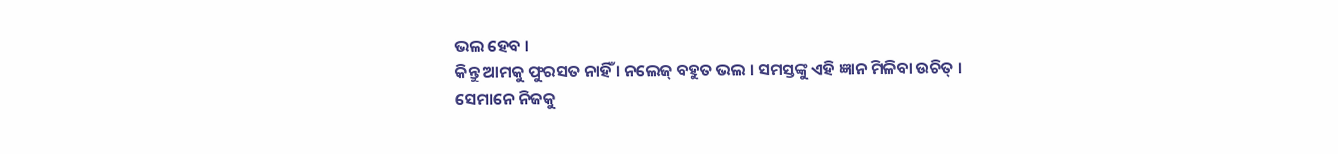ଭଲ ହେବ ।
କିନ୍ତୁ ଆମକୁ ଫୁରସତ ନାହିଁ । ନଲେଜ୍ ବହୁତ ଭଲ । ସମସ୍ତଙ୍କୁ ଏହି ଜ୍ଞାନ ମିଳିବା ଉଚିତ୍ ।
ସେମାନେ ନିଜକୁ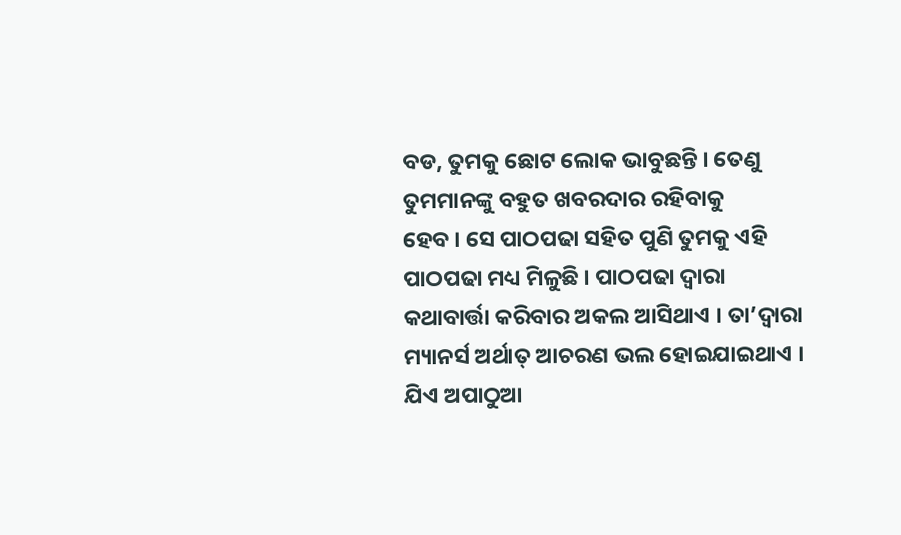ବଡ, ତୁମକୁ ଛୋଟ ଲୋକ ଭାବୁଛନ୍ତି । ତେଣୁ ତୁମମାନଙ୍କୁ ବହୁତ ଖବରଦାର ରହିବାକୁ
ହେବ । ସେ ପାଠପଢା ସହିତ ପୁଣି ତୁମକୁ ଏହି ପାଠପଢା ମଧ୍ୟ ମିଳୁଛି । ପାଠପଢା ଦ୍ୱାରା
କଥାବାର୍ତ୍ତା କରିବାର ଅକଲ ଆସିଥାଏ । ତା’ଦ୍ୱାରା ମ୍ୟାନର୍ସ ଅର୍ଥାତ୍ ଆଚରଣ ଭଲ ହୋଇଯାଇଥାଏ ।
ଯିଏ ଅପାଠୁଆ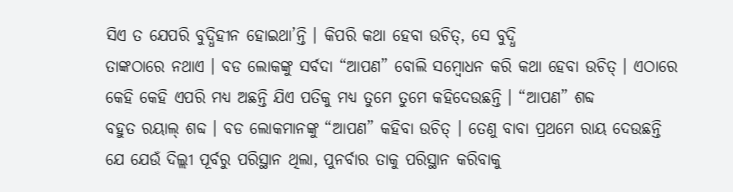ସିଏ ତ ଯେପରି ବୁଦ୍ଧିହୀନ ହୋଇଥା’ନ୍ତି । କିପରି କଥା ହେବା ଉଚିତ୍, ସେ ବୁଦ୍ଧି
ତାଙ୍କଠାରେ ନଥାଏ । ବଡ ଲୋକଙ୍କୁ ସର୍ବଦା “ଆପଣ” ବୋଲି ସମ୍ବୋଧନ କରି କଥା ହେବା ଉଚିତ୍ । ଏଠାରେ
କେହି କେହି ଏପରି ମଧ୍ୟ ଅଛନ୍ତି ଯିଏ ପତିକୁ ମଧ୍ୟ ତୁମେ ତୁମେ କହିଦେଉଛନ୍ତି । “ଆପଣ” ଶବ୍ଦ
ବହୁତ ରୟାଲ୍ ଶବ୍ଦ । ବଡ ଲୋକମାନଙ୍କୁ “ଆପଣ” କହିବା ଉଚିତ୍ । ତେଣୁ ବାବା ପ୍ରଥମେ ରାୟ ଦେଉଛନ୍ତି
ଯେ ଯେଉଁ ଦିଲ୍ଲୀ ପୂର୍ବରୁ ପରିସ୍ଥାନ ଥିଲା, ପୁନର୍ବାର ତାକୁ ପରିସ୍ଥାନ କରିବାକୁ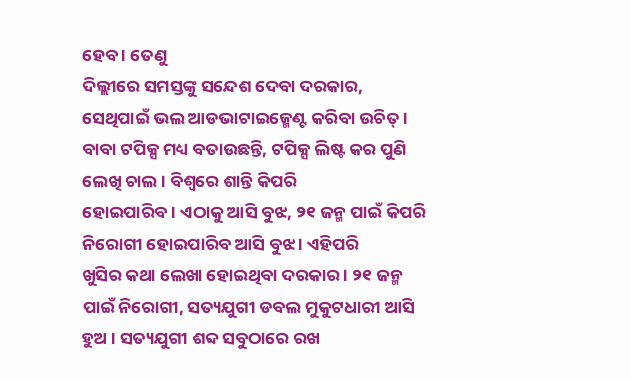ହେବ । ତେଣୁ
ଦିଲ୍ଲୀରେ ସମସ୍ତଙ୍କୁ ସନ୍ଦେଶ ଦେବା ଦରକାର, ସେଥିପାଇଁ ଭଲ ଆଡଭାଟାଇଜ୍ମେଣ୍ଟ କରିବା ଉଚିତ୍ ।
ବାବା ଟପିକ୍ସ ମଧ୍ୟ ବତାଉଛନ୍ତି, ଟପିକ୍ସ ଲିଷ୍ଟ କର ପୁଣି ଲେଖି ଚାଲ । ବିଶ୍ୱରେ ଶାନ୍ତି କିପରି
ହୋଇପାରିବ । ଏଠାକୁ ଆସି ବୁଝ, ୨୧ ଜନ୍ମ ପାଇଁ କିପରି ନିରୋଗୀ ହୋଇପାରିବ ଆସି ବୁଝ । ଏହିପରି
ଖୁସିର କଥା ଲେଖା ହୋଇଥିବା ଦରକାର । ୨୧ ଜନ୍ମ ପାଇଁ ନିରୋଗୀ, ସତ୍ୟଯୁଗୀ ଡବଲ ମୁକୁଟଧାରୀ ଆସି
ହୁଅ । ସତ୍ୟଯୁଗୀ ଶବ୍ଦ ସବୁଠାରେ ରଖ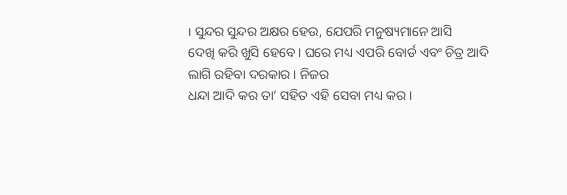। ସୁନ୍ଦର ସୁନ୍ଦର ଅକ୍ଷର ହେଉ, ଯେପରି ମନୁଷ୍ୟମାନେ ଆସି
ଦେଖି କରି ଖୁସି ହେବେ । ଘରେ ମଧ୍ୟ ଏପରି ବୋର୍ଡ ଏବଂ ଚିତ୍ର ଆଦି ଲାଗି ରହିବା ଦରକାର । ନିଜର
ଧନ୍ଦା ଆଦି କର ତା’ ସହିତ ଏହି ସେବା ମଧ୍ୟ କର ।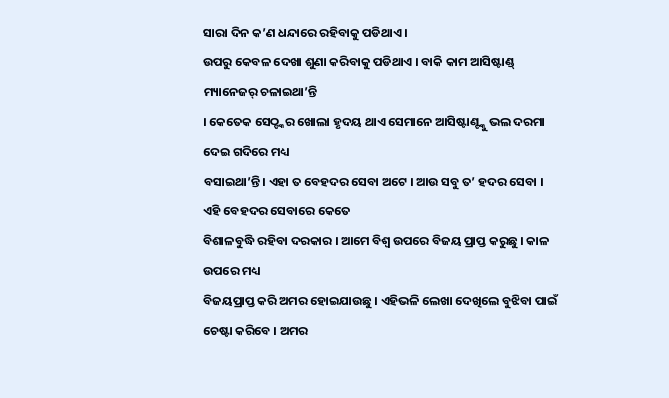ସାରା ଦିନ କ’ଣ ଧନ୍ଦାରେ ରହିବାକୁ ପଡିଥାଏ ।
ଉପରୁ କେବଳ ଦେଖା ଶୁଣା କରିବାକୁ ପଡିଥାଏ । ବାକି କାମ ଆସିଷ୍ଟାଣ୍ଡ୍ ମ୍ୟାନେଜର୍ ଚଳାଇଥା’ନ୍ତି
। କେତେକ ସେଠ୍ଙ୍କର ଖୋଲା ହୃଦୟ ଥାଏ ସେମାନେ ଆସିଷ୍ଟାଣ୍ଟ୍କୁ ଭଲ ଦରମା ଦେଇ ଗଦିରେ ମଧ୍ୟ
ବସାଇଥା’ନ୍ତି । ଏହା ତ ବେହଦର ସେବା ଅଟେ । ଆଉ ସବୁ ତ’ ହଦର ସେବା । ଏହି ବେହଦର ସେବାରେ କେତେ
ବିଶାଳବୁଦ୍ଧି ରହିବା ଦରକାର । ଆମେ ବିଶ୍ୱ ଉପରେ ବିଜୟ ପ୍ରାପ୍ତ କରୁଛୁ । କାଳ ଉପରେ ମଧ୍ୟ
ବିଜୟପ୍ରାପ୍ତ କରି ଅମର ହୋଇଯାଉଛୁ । ଏହିଭଳି ଲେଖା ଦେଖିଲେ ବୁଝିବା ପାଇଁ ଚେଷ୍ଟା କରିବେ । ଅମର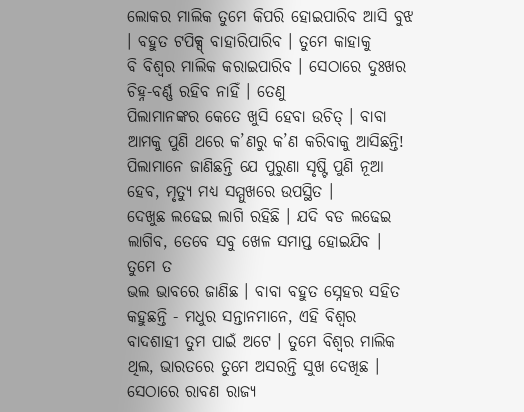ଲୋକର ମାଲିକ ତୁମେ କିପରି ହୋଇପାରିବ ଆସି ବୁଝ । ବହୁତ ଟପିକ୍ସ୍ ବାହାରିପାରିବ । ତୁମେ କାହାକୁ
ବି ବିଶ୍ୱର ମାଲିକ କରାଇପାରିବ । ସେଠାରେ ଦୁଃଖର ଚିହ୍ନ-ବର୍ଣ୍ଣ ରହିବ ନାହିଁ । ତେଣୁ
ପିଲାମାନଙ୍କର କେତେ ଖୁସି ହେବା ଉଚିତ୍ । ବାବା ଆମକୁ ପୁଣି ଥରେ କ’ଣରୁ କ’ଣ କରିବାକୁ ଆସିଛନ୍ତି!
ପିଲାମାନେ ଜାଣିଛନ୍ତି ଯେ ପୁରୁଣା ସୃଷ୍ଟି ପୁଣି ନୂଆ ହେବ, ମୃତ୍ୟୁ ମଧ୍ୟ ସମ୍ମୁଖରେ ଉପସ୍ଥିତ ।
ଦେଖୁଛ ଲଢେଇ ଲାଗି ରହିଛି । ଯଦି ବଡ ଲଢେଇ ଲାଗିବ, ତେବେ ସବୁ ଖେଳ ସମାପ୍ତ ହୋଇଯିବ । ତୁମେ ତ
ଭଲ ଭାବରେ ଜାଣିଛ । ବାବା ବହୁତ ସ୍ନେହର ସହିତ କହୁଛନ୍ତି - ମଧୁର ସନ୍ତାନମାନେ, ଏହି ବିଶ୍ୱର
ବାଦଶାହୀ ତୁମ ପାଇଁ ଅଟେ । ତୁମେ ବିଶ୍ୱର ମାଲିକ ଥିଲ, ଭାରତରେ ତୁମେ ଅସରନ୍ତି ସୁଖ ଦେଖିଛ ।
ସେଠାରେ ରାବଣ ରାଜ୍ୟ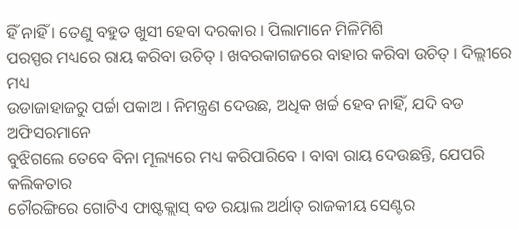ହିଁ ନାହିଁ । ତେଣୁ ବହୁତ ଖୁସୀ ହେବା ଦରକାର । ପିଲାମାନେ ମିଳିମିଶି
ପରସ୍ପର ମଧ୍ୟରେ ରାୟ କରିବା ଉଚିତ୍ । ଖବରକାଗଜରେ ବାହାର କରିବା ଉଚିତ୍ । ଦିଲ୍ଲୀରେ ମଧ୍ୟ
ଉଡାଜାହାଜରୁ ପର୍ଚ୍ଚା ପକାଅ । ନିମନ୍ତ୍ରଣ ଦେଉଛ, ଅଧିକ ଖର୍ଚ୍ଚ ହେବ ନାହିଁ, ଯଦି ବଡ ଅଫିସରମାନେ
ବୁଝିଗଲେ ତେବେ ବିନା ମୂଲ୍ୟରେ ମଧ୍ୟ କରିପାରିବେ । ବାବା ରାୟ ଦେଉଛନ୍ତି, ଯେପରି କଲିକତାର
ଚୌରଙ୍ଗିରେ ଗୋଟିଏ ଫାଷ୍ଟକ୍ଲାସ୍ ବଡ ରୟାଲ ଅର୍ଥାତ୍ ରାଜକୀୟ ସେଣ୍ଟର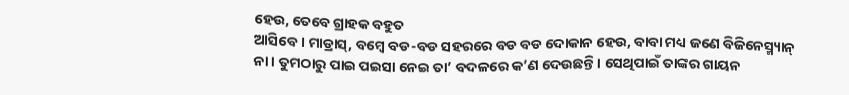ହେଉ, ତେବେ ଗ୍ରାହକ ବହୁତ
ଆସିବେ । ମାଡ୍ରାସ୍, ବମ୍ବେ ବଡ-ବଡ ସହରରେ ବଡ ବଡ ଦୋକାନ ହେଉ, ବାବା ମଧ୍ୟ ଜଣେ ବିଜିନେସ୍ମ୍ୟାନ୍
ନା । ତୁମଠାରୁ ପାଇ ପଇସା ନେଇ ତା’ ବଦଳରେ କ’ଣ ଦେଉଛନ୍ତି । ସେଥିପାଇଁ ତାଙ୍କର ଗାୟନ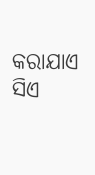କରାଯାଏ
ସିଏ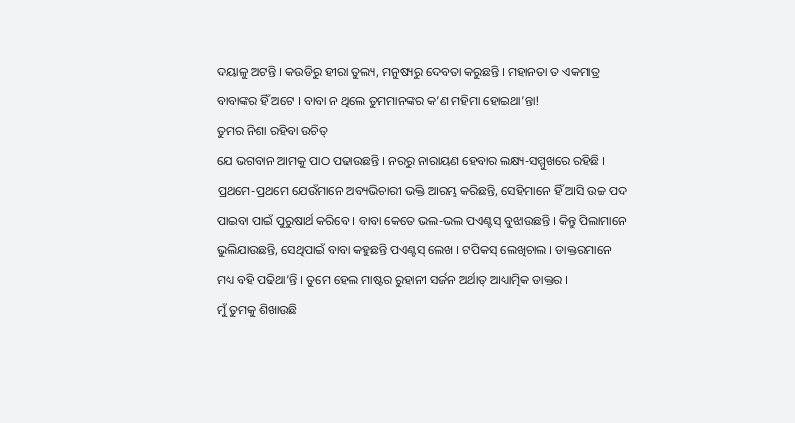ଦୟାଳୁ ଅଟନ୍ତି । କଉଡିରୁ ହୀରା ତୁଲ୍ୟ, ମନୁଷ୍ୟରୁ ଦେବତା କରୁଛନ୍ତି । ମହାନତା ତ ଏକମାତ୍ର
ବାବାଙ୍କର ହିଁ ଅଟେ । ବାବା ନ ଥିଲେ ତୁମମାନଙ୍କର କ’ଣ ମହିମା ହୋଇଥା’ନ୍ତା!
ତୁମର ନିଶା ରହିବା ଉଚିତ୍
ଯେ ଭଗବାନ ଆମକୁ ପାଠ ପଢାଉଛନ୍ତି । ନରରୁ ନାରାୟଣ ହେବାର ଲକ୍ଷ୍ୟ-ସମ୍ମୁଖରେ ରହିଛି ।
ପ୍ରଥମେ-ପ୍ରଥମେ ଯେଉଁମାନେ ଅବ୍ୟଭିଚାରୀ ଭକ୍ତି ଆରମ୍ଭ କରିଛନ୍ତି, ସେହିମାନେ ହିଁ ଆସି ଉଚ୍ଚ ପଦ
ପାଇବା ପାଇଁ ପୁରୁଷାର୍ଥ କରିବେ । ବାବା କେତେ ଭଲ-ଭଲ ପଏଣ୍ଟସ୍ ବୁଝାଉଛନ୍ତି । କିନ୍ତୁ ପିଲାମାନେ
ଭୁଲିଯାଉଛନ୍ତି, ସେଥିପାଇଁ ବାବା କହୁଛନ୍ତି ପଏଣ୍ଟସ୍ ଲେଖ । ଟପିକସ୍ ଲେଖିଚାଲ । ଡାକ୍ତରମାନେ
ମଧ୍ୟ ବହି ପଢିଥା’ନ୍ତି । ତୁମେ ହେଲ ମାଷ୍ଟର ରୁହାନୀ ସର୍ଜନ ଅର୍ଥାତ୍ ଆଧ୍ୟାତ୍ମିକ ଡାକ୍ତର ।
ମୁଁ ତୁମକୁ ଶିଖାଉଛି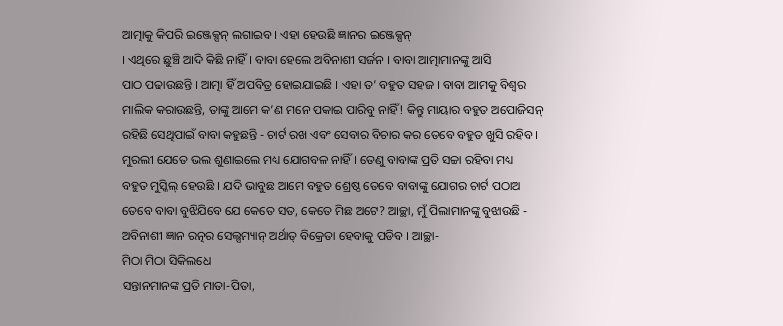ଆତ୍ମାକୁ କିପରି ଇଞ୍ଜେକ୍ସନ୍ ଲଗାଇବ । ଏହା ହେଉଛି ଜ୍ଞାନର ଇଞ୍ଜେକ୍ସନ୍
। ଏଥିରେ ଛୁଞ୍ଚି ଆଦି କିଛି ନାହିଁ । ବାବା ହେଲେ ଅବିନାଶୀ ସର୍ଜନ । ବାବା ଆତ୍ମାମାନଙ୍କୁ ଆସି
ପାଠ ପଢାଉଛନ୍ତି । ଆତ୍ମା ହିଁ ଅପବିତ୍ର ହୋଇଯାଇଛି । ଏହା ତ’ ବହୁତ ସହଜ । ବାବା ଆମକୁ ବିଶ୍ୱର
ମାଲିକ କରାଉଛନ୍ତି, ତାଙ୍କୁ ଆମେ କ’ଣ ମନେ ପକାଇ ପାରିବୁ ନାହିଁ! କିନ୍ତୁ ମାୟାର ବହୁତ ଅପୋଜିସନ୍
ରହିଛି ସେଥିପାଇଁ ବାବା କହୁଛନ୍ତି - ଚାର୍ଟ ରଖ ଏବଂ ସେବାର ବିଚାର କର ତେବେ ବହୁତ ଖୁସି ରହିବ ।
ମୁରଲୀ ଯେତେ ଭଲ ଶୁଣାଇଲେ ମଧ୍ୟ ଯୋଗବଳ ନାହିଁ । ତେଣୁ ବାବାଙ୍କ ପ୍ରତି ସଚ୍ଚା ରହିବା ମଧ୍ୟ
ବହୁତ ମୁସ୍କିଲ୍ ହେଉଛି । ଯଦି ଭାବୁଛ ଆମେ ବହୁତ ଶ୍ରେଷ୍ଠ ତେବେ ବାବାଙ୍କୁ ଯୋଗର ଚାର୍ଟ ପଠାଅ
ତେବେ ବାବା ବୁଝିଯିବେ ଯେ କେତେ ସତ, କେତେ ମିଛ ଅଟେ? ଆଚ୍ଛା, ମୁଁ ପିଲାମାନଙ୍କୁ ବୁଝାଉଛି -
ଅବିନାଶୀ ଜ୍ଞାନ ରତ୍ନର ସେଲ୍ସମ୍ୟାନ୍ ଅର୍ଥାତ୍ ବିକ୍ରେତା ହେବାକୁ ପଡିବ । ଆଚ୍ଛା-
ମିଠା ମିଠା ସିକିଲଧେ
ସନ୍ତାନମାନଙ୍କ ପ୍ରତି ମାତା-ପିତା,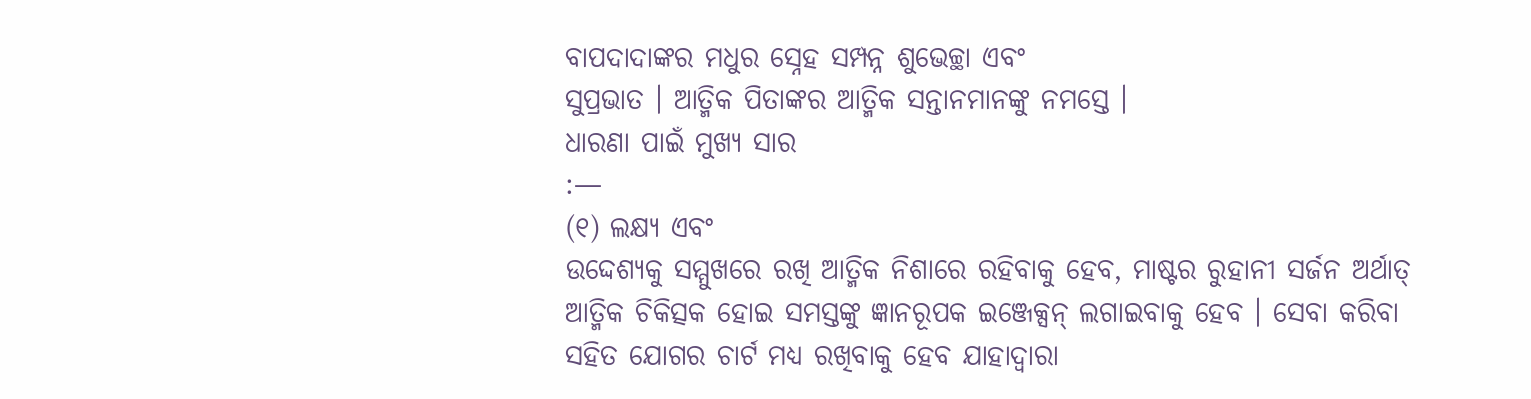ବାପଦାଦାଙ୍କର ମଧୁର ସ୍ନେହ ସମ୍ପନ୍ନ ଶୁଭେଚ୍ଛା ଏବଂ
ସୁପ୍ରଭାତ । ଆତ୍ମିକ ପିତାଙ୍କର ଆତ୍ମିକ ସନ୍ତାନମାନଙ୍କୁ ନମସ୍ତେ ।
ଧାରଣା ପାଇଁ ମୁଖ୍ୟ ସାର
:—
(୧) ଲକ୍ଷ୍ୟ ଏବଂ
ଉଦ୍ଦେଶ୍ୟକୁ ସମ୍ମୁଖରେ ରଖି ଆତ୍ମିକ ନିଶାରେ ରହିବାକୁ ହେବ, ମାଷ୍ଟର ରୁହାନୀ ସର୍ଜନ ଅର୍ଥାତ୍
ଆତ୍ମିକ ଚିକିତ୍ସକ ହୋଇ ସମସ୍ତଙ୍କୁ ଜ୍ଞାନରୂପକ ଇଞ୍ଜେକ୍ସନ୍ ଲଗାଇବାକୁ ହେବ । ସେବା କରିବା
ସହିତ ଯୋଗର ଚାର୍ଟ ମଧ୍ୟ ରଖିବାକୁ ହେବ ଯାହାଦ୍ୱାରା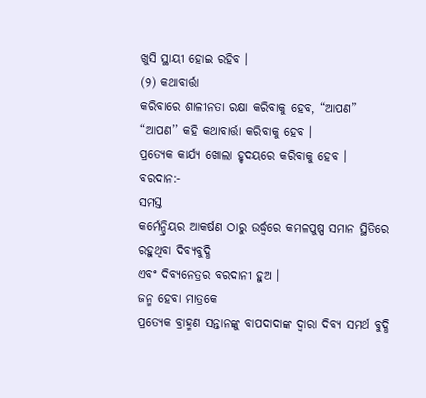ଖୁସି ସ୍ଥାୟୀ ହୋଇ ରହିବ ।
(୨) କଥାବାର୍ତ୍ତା
କରିବାରେ ଶାଳୀନତା ରକ୍ଷା କରିବାକୁ ହେବ, “ଆପଣ” “ଆପଣ’’ କହି କଥାବାର୍ତ୍ତା କରିବାକୁ ହେବ ।
ପ୍ରତ୍ୟେକ କାର୍ଯ୍ୟ ଖୋଲା ହୃଦୟରେ କରିବାକୁ ହେବ ।
ବରଦାନ:-
ସମସ୍ତ
କର୍ମେନ୍ଦ୍ରିୟର ଆକର୍ଷଣ ଠାରୁ ଉର୍ଦ୍ଧ୍ୱରେ କମଳପୁଷ୍ପ ସମାନ ସ୍ଥିତିରେ ରହୁଥିବା ଦିବ୍ୟବୁଦ୍ଧି
ଏବଂ ଦିବ୍ୟନେତ୍ରର ବରଦାନୀ ହୁଅ ।
ଜନ୍ମ ହେବା ମାତ୍ରକେ
ପ୍ରତ୍ୟେକ ବ୍ରାହ୍ମଣ ସନ୍ତାନଙ୍କୁ ବାପଦାଦାଙ୍କ ଦ୍ୱାରା ଦିବ୍ୟ ସମର୍ଥ ବୁଦ୍ଧି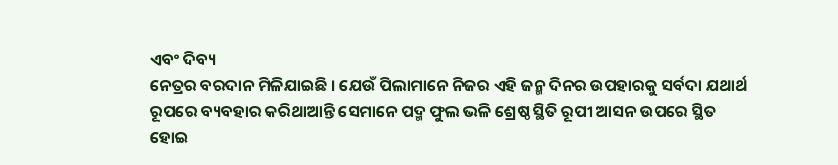ଏବଂ ଦିବ୍ୟ
ନେତ୍ରର ବରଦାନ ମିଳିଯାଇଛି । ଯେଉଁ ପିଲାମାନେ ନିଜର ଏହି ଜନ୍ମ ଦିନର ଉପହାରକୁ ସର୍ବଦା ଯଥାର୍ଥ
ରୂପରେ ବ୍ୟବହାର କରିଥାଆନ୍ତି ସେମାନେ ପଦ୍ମ ଫୁଲ ଭଳି ଶ୍ରେଷ୍ଠ ସ୍ଥିତି ରୂପୀ ଆସନ ଉପରେ ସ୍ଥିତ
ହୋଇ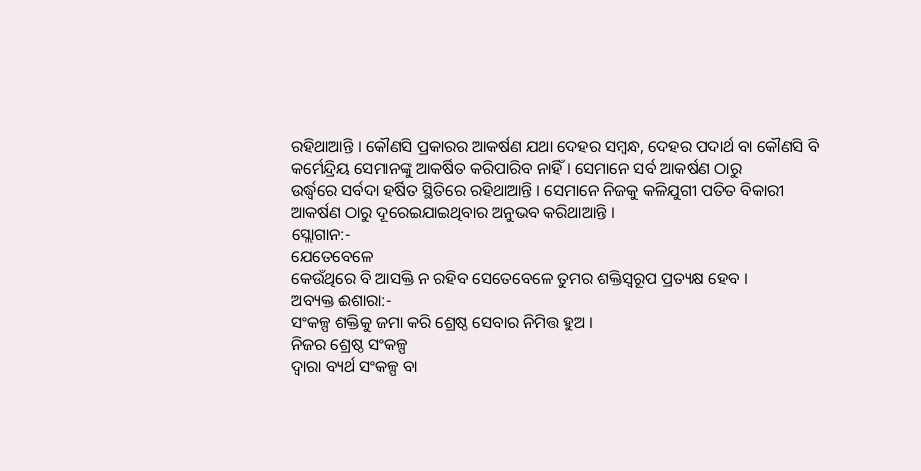ରହିଥାଆନ୍ତି । କୌଣସି ପ୍ରକାରର ଆକର୍ଷଣ ଯଥା ଦେହର ସମ୍ବନ୍ଧ, ଦେହର ପଦାର୍ଥ ବା କୌଣସି ବି
କର୍ମେନ୍ଦ୍ରିୟ ସେମାନଙ୍କୁ ଆକର୍ଷିତ କରିପାରିବ ନାହିଁ । ସେମାନେ ସର୍ବ ଆକର୍ଷଣ ଠାରୁ
ଉର୍ଦ୍ଧ୍ୱରେ ସର୍ବଦା ହର୍ଷିତ ସ୍ଥିତିରେ ରହିଥାଆନ୍ତି । ସେମାନେ ନିଜକୁ କଳିଯୁଗୀ ପତିତ ବିକାରୀ
ଆକର୍ଷଣ ଠାରୁ ଦୂରେଇଯାଇଥିବାର ଅନୁଭବ କରିଥାଆନ୍ତି ।
ସ୍ଲୋଗାନ:-
ଯେତେବେଳେ
କେଉଁଥିରେ ବି ଆସକ୍ତି ନ ରହିବ ସେତେବେଳେ ତୁମର ଶକ୍ତିସ୍ୱରୂପ ପ୍ରତ୍ୟକ୍ଷ ହେବ ।
ଅବ୍ୟକ୍ତ ଈଶାରା:-
ସଂକଳ୍ପ ଶକ୍ତିକୁ ଜମା କରି ଶ୍ରେଷ୍ଠ ସେବାର ନିମିତ୍ତ ହୁଅ ।
ନିଜର ଶ୍ରେଷ୍ଠ ସଂକଳ୍ପ
ଦ୍ୱାରା ବ୍ୟର୍ଥ ସଂକଳ୍ପ ବା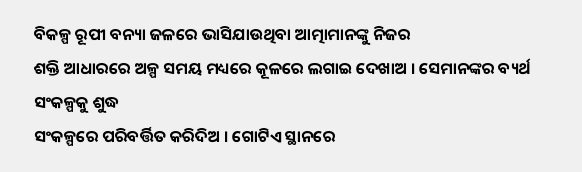ବିକଳ୍ପ ରୂପୀ ବନ୍ୟା ଜଳରେ ଭାସିଯାଉଥିବା ଆତ୍ମାମାନଙ୍କୁ ନିଜର
ଶକ୍ତି ଆଧାରରେ ଅଳ୍ପ ସମୟ ମଧ୍ୟରେ କୂଳରେ ଲଗାଇ ଦେଖାଅ । ସେମାନଙ୍କର ବ୍ୟର୍ଥ ସଂକଳ୍ପକୁ ଶୁଦ୍ଧ
ସଂକଳ୍ପରେ ପରିବର୍ତ୍ତିତ କରିଦିଅ । ଗୋଟିଏ ସ୍ଥାନରେ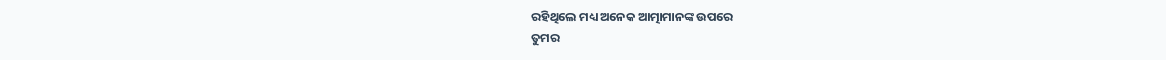ରହିଥିଲେ ମଧ୍ୟ ଅନେକ ଆତ୍ମାମାନଙ୍କ ଉପରେ
ତୁମର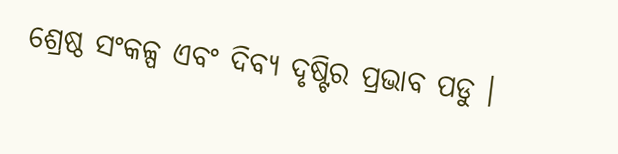ଶ୍ରେଷ୍ଠ ସଂକଳ୍ପ ଏବଂ ଦିବ୍ୟ ଦୃଷ୍ଟିର ପ୍ରଭାବ ପଡୁ ।